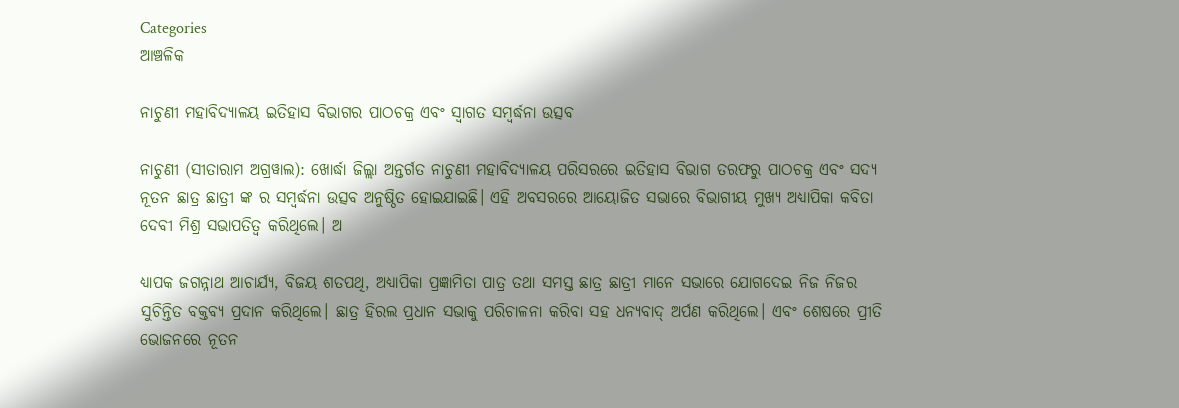Categories
ଆଞ୍ଚଳିକ

ନାଚୁଣୀ ମହାବିଦ୍ୟାଳୟ ଇତିହାସ ବିଭାଗର ପାଠଚକ୍ର ଏବଂ ସ୍ବାଗତ ସମ୍ବର୍ଦ୍ଧନା ଉତ୍ସବ

ନାଚୁଣୀ (ସୀତାରାମ ଅଗ୍ରୱାଲ): ଖୋର୍ଦ୍ଧା ଜିଲ୍ଲା ଅନ୍ତର୍ଗତ ନାଚୁଣୀ ମହାବିଦ୍ୟାଳୟ ପରିସରରେ ଇତିହାସ ବିଭାଗ ତରଫରୁ ପାଠଚକ୍ର ଏବଂ ସଦ୍ୟ ନୂତନ ଛାତ୍ର ଛାତ୍ରୀ ଙ୍କ ର ସମ୍ବର୍ଦ୍ଧନା ଉତ୍ସବ ଅନୁଷ୍ଠିତ ହୋଇଯାଇଛି। ଏହି ଅବସରରେ ଆୟୋଜିତ ସଭାରେ ବିଭାଗୀୟ ମୁଖ୍ୟ ଅଧ୍ୟାପିକା କବିତା ଦେବୀ ମିଶ୍ର ସଭାପତିତ୍ବ କରିଥିଲେ। ଅ

ଧ୍ୟାପକ ଜଗନ୍ନାଥ ଆଚାର୍ଯ୍ୟ, ବିଜୟ ଶତପଥି, ଅଧ୍ୟାପିକା ପ୍ରଜ୍ଞାମିତା ପାତ୍ର ତଥା ସମସ୍ତ ଛାତ୍ର ଛାତ୍ରୀ ମାନେ ସଭାରେ ଯୋଗଦେଇ ନିଜ ନିଜର ସୁଚିନ୍ତିତ ବକ୍ତବ୍ୟ ପ୍ରଦାନ କରିଥିଲେ। ଛାତ୍ର ହିରଲ ପ୍ରଧାନ ସଭାକୁ ପରିଚାଳନା କରିବା ସହ ଧନ୍ୟବାଦ୍ ଅର୍ପଣ କରିଥିଲେ। ଏବଂ ଶେଷରେ ପ୍ରୀତି ଭୋଜନରେ ନୂତନ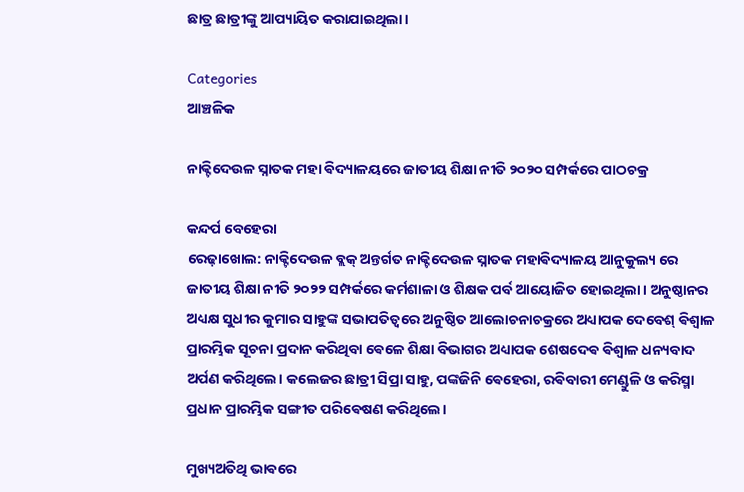ଛାତ୍ର ଛାତ୍ରୀଙ୍କୁ ଆପ୍ୟାୟିତ କରାଯାଇଥିଲା।

Categories
ଆଞ୍ଚଳିକ

ନାକ୍ଟିଦେଉଳ ସ୍ନାତକ ମହା ଵିଦ୍ୟାଳୟରେ ଜାତୀୟ ଶିକ୍ଷା ନୀତି ୨୦୨୦ ସମ୍ପର୍କରେ ପାଠଚକ୍ର

କନ୍ଦର୍ପ ବେହେରା
ରେଢ଼ାଖୋଲ: ନାକ୍ଟିଦେଉଳ ବ୍ଲକ୍ ଅନ୍ତର୍ଗତ ନାକ୍ଟିଦେଉଳ ସ୍ନାତକ ମହାଵିଦ୍ୟାଳୟ ଆନୁକୁଲ୍ୟ ରେ ଜାତୀୟ ଶିକ୍ଷା ନୀତି ୨୦୨୨ ସମ୍ପର୍କରେ କର୍ମଶାଳା ଓ ଶିକ୍ଷକ ପର୍ବ ଆୟୋଜିତ ହୋଇଥିଲା। ଅନୁଷ୍ଠାନର ଅଧ୍ୟକ୍ଷ ସୁଧୀର କୁମାର ସାହୁଙ୍କ ସଭାପତିତ୍ୱରେ ଅନୁଷ୍ଠିତ ଆଲୋଚନାଚକ୍ରରେ ଅଧ୍ୟାପକ ଦେବେଶ୍ ଵିଶ୍ଵାଳ ପ୍ରାରମ୍ଭିକ ସୂଚନା ପ୍ରଦାନ କରିଥିବା ଵେଳେ ଶିକ୍ଷା ବିଭାଗର ଅଧ୍ୟାପକ ଶେଷଦେଵ ଵିଶ୍ଵାଳ ଧନ୍ୟବାଦ ଅର୍ପଣ କରିଥିଲେ। କଲେଜର ଛାତ୍ରୀ ସିପ୍ରା ସାହୁ, ପଙ୍କଜିନି ଵେହେରା, ରଵିବାରୀ ମେଣ୍ଡୁଳି ଓ କରିସ୍ମା ପ୍ରଧାନ ପ୍ରାରମ୍ଭିକ ସଙ୍ଗୀତ ପରିଵେଷଣ କରିଥିଲେ।

ମୁଖ୍ୟଅତିଥି ଭାଵରେ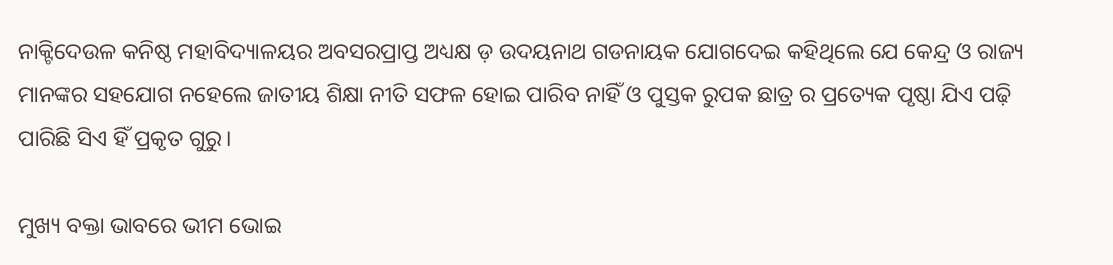ନାକ୍ଟିଦେଉଳ କନିଷ୍ଠ ମହାବିଦ୍ୟାଳୟର ଅବସରପ୍ରାପ୍ତ ଅଧ୍ୟକ୍ଷ ଡ଼ ଉଦୟନାଥ ଗଡନାୟକ ଯୋଗଦେଇ କହିଥିଲେ ଯେ କେନ୍ଦ୍ର ଓ ରାଜ୍ୟ ମାନଙ୍କର ସହଯୋଗ ନହେଲେ ଜାତୀୟ ଶିକ୍ଷା ନୀତି ସଫଳ ହୋଇ ପାରିବ ନାହିଁ ଓ ପୁସ୍ତକ ରୁପକ ଛାତ୍ର ର ପ୍ରତ୍ୟେକ ପୃଷ୍ଠା ଯିଏ ପଢ଼ି ପାରିଛି ସିଏ ହିଁ ପ୍ରକୃତ ଗୁରୁ।

ମୁଖ୍ୟ ବକ୍ତା ଭାବରେ ଭୀମ ଭୋଇ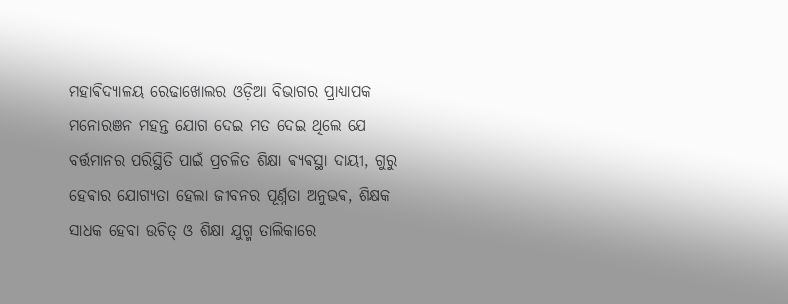ମହାଵିଦ୍ୟାଳୟ ରେଢାଖୋଲର ଓଡ଼ିଆ ବିଭାଗର ପ୍ରାଧ୍ୟାପକ ମନୋରଞନ ମହନ୍ତ ଯୋଗ ଦେଇ ମତ ଦେଇ ଥିଲେ ଯେ ବର୍ତ୍ତମାନର ପରିସ୍ଥିତି ପାଇଁ ପ୍ରଚଳିତ ଶିକ୍ଷା ଵ୍ୟଵସ୍ଥା ଦାୟୀ, ଗୁରୁ ହେଵାର ଯୋଗ୍ୟତା ହେଲା ଜୀବନର ପୂର୍ଣ୍ନତା ଅନୁଭଵ, ଶିକ୍ଷକ ସାଧକ ହେବା ଉଚିତ୍ ଓ ଶିକ୍ଷା ଯୁଗ୍ମ ତାଲିକାରେ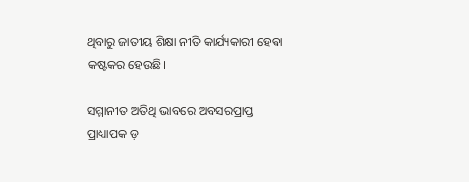ଥିବାରୁ ଜାତୀୟ ଶିକ୍ଷା ନୀତି କାର୍ଯ୍ୟକାରୀ ହେଵା କଷ୍ଟକର ହେଉଛି।

ସମ୍ମାନୀତ ଅତିଥି ଭାବରେ ଅବସରପ୍ରାପ୍ତ ପ୍ରାଧ୍ୟାପକ ଡ଼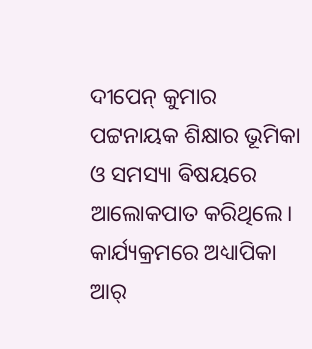ଦୀପେନ୍ କୁମାର ପଟ୍ଟନାୟକ ଶିକ୍ଷାର ଭୂମିକା ଓ ସମସ୍ୟା ଵିଷୟରେ ଆଲୋକପାତ କରିଥିଲେ। କାର୍ଯ୍ୟକ୍ରମରେ ଅଧ୍ୟାପିକା ଆର୍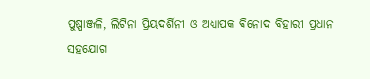ପୁଷ୍ପାଞ୍ଜଳି, ଲିଟିନା ପ୍ରିୟଦର୍ଶିନୀ ଓ ଅଧ୍ୟାପକ ଵିନୋଦ ବିହାରୀ ପ୍ରଧାନ ସହଯୋଗ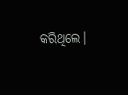କରିଥିଲେ।